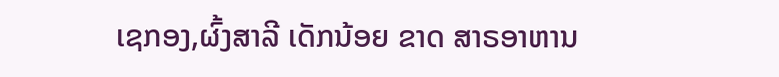ເຊກອງ,ຜົ້ງສາລີ ເດັກນ້ອຍ ຂາດ ສາຣອາຫານ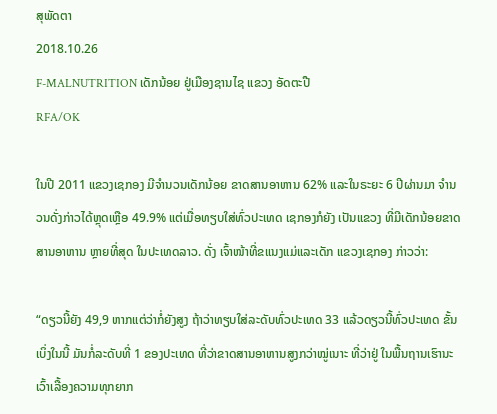ສຸພັດຕາ
2018.10.26
F-MALNUTRITION ເດັກນ້ອຍ ຢູ່ເມືອງຊານໄຊ ແຂວງ ອັດຕະປື
RFA/OK

ໃນປີ 2011 ແຂວງເຊກອງ ມີຈຳນວນເດັກນ້ອຍ ຂາດສານອາຫານ 62% ແລະໃນຣະຍະ 6 ປີຜ່ານມາ ຈຳນວນດັ່ງກ່າວໄດ້ຫຼຸດເຫຼືອ 49.9% ແຕ່ເມື່ອທຽບໃສ່ທົ່ວປະເທດ ເຊກອງກໍຍັງ ເປັນແຂວງ ທີ່ມີເດັກນ້ອຍຂາດ ສານອາຫານ ຫຼາຍທີ່ສຸດ ໃນປະເທດລາວ. ດັ່ງ ເຈົ້າໜ້າທີ່ຂແນງແມ່ແລະເດັກ ແຂວງເຊກອງ ກ່າວວ່າ:

“ດຽວນີ້ຍັງ 49,9 ຫາກແຕ່ວ່າກໍ່ຍັງສູງ ຖ້າວ່າທຽບໃສ່ລະດັບທົ່ວປະເທດ 33 ແລ້ວດຽວນີ້ທົ່ວປະເທດ ຂັ້ນເບິ່ງໃນນີ້ ມັນກໍ່ລະດັບທີ່ 1 ຂອງປະເທດ ທີ່ວ່າຂາດສານອາຫານສູງກວ່າໝູ່ເນາະ ທີ່ວ່າຢູ່ ໃນພື້ນຖານເຮົານະ ເວົ້າເລື້ອງຄວາມທຸກຍາກ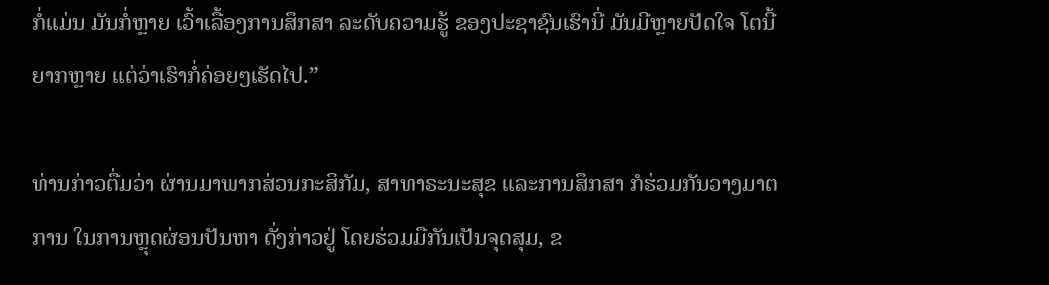ກໍ່ແມ່ນ ມັນກໍ່ຫຼາຍ ເວົ້າເລື້ອງການສຶກສາ ລະດັບຄວາມຮູ້ ຂອງປະຊາຊົນເຮົານີ່ ມັນມີຫຼາຍປັດໃຈ ໂຕນີ້ຍາກຫຼາຍ ແຕ່ວ່າເຮົາກໍ່ຄ່ອຍໆເຮັດໄປ.”

ທ່ານກ່າວຕື່ມວ່າ ຜ່ານມາພາກສ່ວນກະສິກັມ, ສາທາຣະນະສຸຂ ແລະການສຶກສາ ກໍຮ່ວມກັນວາງມາຕການ ໃນການຫຼຸດຜ່ອນປັນຫາ ດັ່ງກ່າວຢູ່ ໂດຍຮ່ວມມືກັນເປັນຈຸດສຸມ, ຂ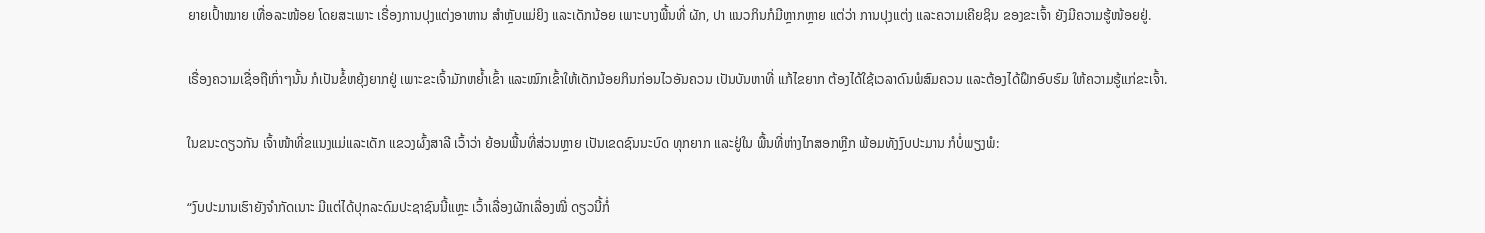ຍາຍເປົ້າໝາຍ ເທື່ອລະໜ້ອຍ ໂດຍສະເພາະ ເຣື່ອງການປຸງແຕ່ງອາຫານ ສຳຫຼັບແມ່ຍິງ ແລະເດັກນ້ອຍ ເພາະບາງພື້ນທີ່ ຜັກ, ປາ ແນວກິນກໍມີຫຼາກຫຼາຍ ແຕ່ວ່າ ການປຸງແຕ່ງ ແລະຄວາມເຄີຍຊິນ ຂອງຂະເຈົ້າ ຍັງມີຄວາມຮູ້ໜ້ອຍຢູ່.

ເຣື່ອງຄວາມເຊື່ອຖືເກົ່າໆນັ້ນ ກໍເປັນຂໍ້ຫຍຸ້ງຍາກຢູ່ ເພາະຂະເຈົ້າມັກຫຍໍ້າເຂົ້າ ແລະໝົກເຂົ້າໃຫ້ເດັກນ້ອຍກິນກ່ອນໄວອັນຄວນ ເປັນບັນຫາທີ່ ແກ້ໄຂຍາກ ຕ້ອງໄດ້ໃຊ້ເວລາດົນພໍສົມຄວນ ແລະຕ້ອງໄດ້ຝຶກອົບຮົມ ໃຫ້ຄວາມຮູ້ແກ່ຂະເຈົ້າ.

ໃນຂນະດຽວກັນ ເຈົ້າໜ້າທີ່ຂແນງແມ່ແລະເດັກ ແຂວງຜົ້ງສາລີ ເວົ້າວ່າ ຍ້ອນພື້ນທີ່ສ່ວນຫຼາຍ ເປັນເຂດຊົນນະບົດ ທຸກຍາກ ແລະຢູ່ໃນ ພື້ນທີ່ຫ່າງໄກສອກຫຼີກ ພ້ອມທັງງົບປະມານ ກໍບໍ່ພຽງພໍ:

“ງົບປະມານເຮົາຍັງຈຳກັດເນາະ ມີແຕ່ໄດ້ປຸກລະດົມປະຊາຊົນນີ້ແຫຼະ ເວົ້າເລື່ອງຜັກເລື່ອງໝີ່ ດຽວນີ້ກໍ່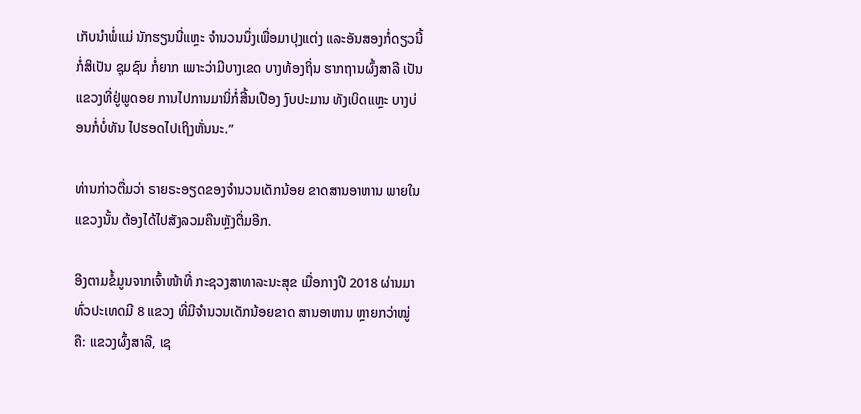ເກັບນຳພໍ່ແມ່ ນັກຮຽນນີ່ແຫຼະ ຈຳນວນນຶ່ງເພື່ອມາປຸງແຕ່ງ ແລະອັນສອງກໍ່ດຽວນີ້ ກໍ່ສິເປັນ ຊຸມຊົນ ກໍ່ຍາກ ເພາະວ່າມີບາງເຂດ ບາງທ້ອງຖິ່ນ ຮາກຖານຜົ້ງສາລີ ເປັນແຂວງທີ່ຢູ່ພູດອຍ ການໄປການມານິ່ກໍ່ສີ້ນເປືອງ ງົບປະມານ ທັງເບິດແຫຼະ ບາງບ່ອນກໍ່ບໍ່ທັນ ໄປຮອດໄປເຖິງຫັ່ນນະ.”

ທ່ານກ່າວຕື່ມວ່າ ຣາຍຣະອຽດຂອງຈຳນວນເດັກນ້ອຍ ຂາດສານອາຫານ ພາຍໃນແຂວງນັ້ນ ຕ້ອງໄດ້ໄປສັງລວມຄືນຫຼັງຕື່ມອີກ.

ອີງຕາມຂໍ້ມູນຈາກເຈົ້າໜ້າທີ່ ກະຊວງສາທາລະນະສຸຂ ເມື່ອກາງປີ 2018 ຜ່ານມາ ທົ່ວປະເທດມີ 8 ແຂວງ ທີ່ມີຈຳນວນເດັກນ້ອຍຂາດ ສານອາຫານ ຫຼາຍກວ່າໝູ່ ຄື: ແຂວງຜົ້ງສາລີ, ເຊ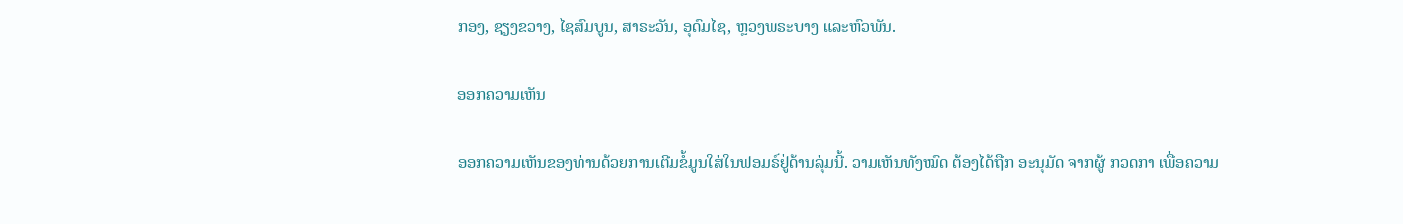ກອງ, ຊຽງຂວາງ, ໄຊສົມບູນ, ສາຣະວັນ, ອຸດົມໄຊ, ຫຼວງພຣະບາງ ແລະຫົວພັນ.

ອອກຄວາມເຫັນ

ອອກຄວາມເຫັນຂອງທ່ານດ້ວຍການເຕີມຂໍ້ມູນໃສ່ໃນຟອມຣ໌ຢູ່ດ້ານລຸ່ມນີ້. ວາມເຫັນທັງໝົດ ຕ້ອງໄດ້ຖືກ ອະນຸມັດ ຈາກຜູ້ ກວດກາ ເພື່ອຄວາມ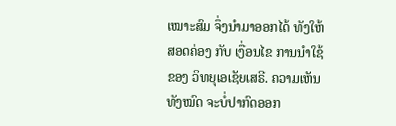ເໝາະສົມ ຈຶ່ງນໍາມາອອກໄດ້ ທັງໃຫ້ສອດຄ່ອງ ກັບ ເງື່ອນໄຂ ການນຳໃຊ້ ຂອງ ວິທຍຸເອເຊັຍເສຣີ. ຄວາມເຫັນທັງໝົດ ຈະບໍ່ປາກົດອອກ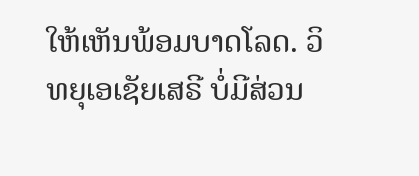ໃຫ້ເຫັນພ້ອມບາດໂລດ. ວິທຍຸເອເຊັຍເສຣີ ບໍ່ມີສ່ວນ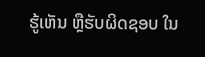ຮູ້ເຫັນ ຫຼືຮັບຜິດຊອບ ໃນ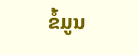ຂໍ້ມູນ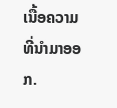ເນື້ອຄວາມ ທີ່ນໍາມາອອກ.